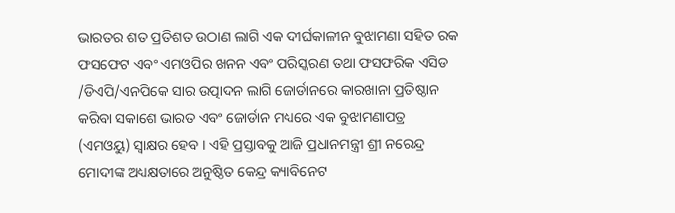ଭାରତର ଶତ ପ୍ରତିଶତ ଉଠାଣ ଲାଗି ଏକ ଦୀର୍ଘକାଳୀନ ବୁଝାମଣା ସହିତ ରକ ଫସଫେଟ ଏବଂ ଏମଓପିର ଖନନ ଏବଂ ପରିସ୍କରଣ ତଥା ଫସଫରିକ ଏସିଡ /ଡିଏପି/ଏନପିକେ ସାର ଉତ୍ପାଦନ ଲାଗି ଜୋର୍ଡାନରେ କାରଖାନା ପ୍ରତିଷ୍ଠାନ କରିବା ସକାଶେ ଭାରତ ଏବଂ ଜୋର୍ଡାନ ମଧ୍ୟରେ ଏକ ବୁଝାମଣାପତ୍ର (ଏମଓୟୁ) ସ୍ୱାକ୍ଷର ହେବ । ଏହି ପ୍ରସ୍ତାବକୁ ଆଜି ପ୍ରଧାନମନ୍ତ୍ରୀ ଶ୍ରୀ ନରେନ୍ଦ୍ର ମୋଦୀଙ୍କ ଅଧ୍ୟକ୍ଷତାରେ ଅନୁଷ୍ଠିତ କେନ୍ଦ୍ର କ୍ୟାବିନେଟ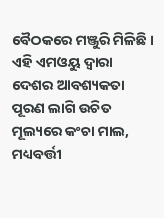ବୈଠକରେ ମଞ୍ଜୁରି ମିଳିଛି ।
ଏହି ଏମଓୟୁ ଦ୍ୱାରା ଦେଶର ଆବଶ୍ୟକତା ପୂରଣ ଲାଗି ଉଚିତ ମୂଲ୍ୟରେ କଂଚା ମାଲ, ମଧ୍ୟବର୍ତ୍ତୀ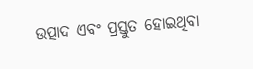ଉତ୍ପାଦ ଏବଂ ପ୍ରସ୍ତୁତ ହୋଇଥିବା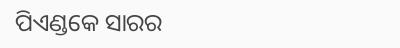ପିଏଣ୍ଡକେ ସାରର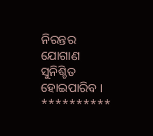ନିରନ୍ତର ଯୋଗାଣ ସୁନିଶ୍ଚିତ ହୋଇପାରିବ ।
**********